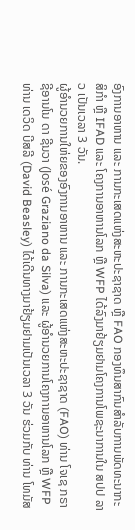ອົງການອາຫານ ແລະ ການກະເສດແຫ່ງສະຫະປະຊາຊາດ ຫຼື FAO ກອງທຶນສາກົນສຳລັບການພັດທະນາກະສິກຳ ຫຼື IFAD ແລະ ໂຄງການອາຫານໂລກ ຫຼື WFP ໄດ້ລົງມາຢ້ຽມຢາມໂຄງການໂພຊະນາການໃນ ສປປ ລາວ ເປັນເວລາ 3 ວັນ.
ຜູ້ອຳນວຍການໃຫ່ຍຂອງອົງການອາຫານ ແລະ ການກະເສດແຫ່ງສະຫະປະຊາຊາດ (FAO) ທ່ານ ໂຈເຊ ກຣາຊີອານໂນ ດາ ຊີນວາ (José Graziano da Silva) ແລະ ຜູ້ອຳນວຍການໂຄງການອາຫານໂລກ ຫຼື WFP ທ່ານ ເດວິດ ບີສລີ (David Beasley) ໄດ້ເດີນທາງມາຢ້ຽມຢາມເປັນເວລາ 3 ວັນ ຮ່ວມກັບ ທ່ານ ໂທມັສ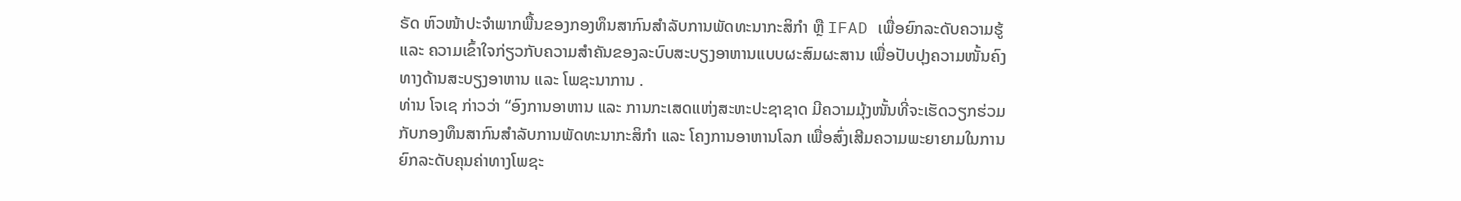ຣັດ ຫົວໜ້າປະຈຳພາກພື້ນຂອງກອງທຶນສາກົນສຳລັບການພັດທະນາກະສິກຳ ຫຼື IFAD ເພື່ອຍົກລະດັບຄວາມຮູ້ ແລະ ຄວາມເຂົ້າໃຈກ່ຽວກັບຄວາມສຳຄັນຂອງລະບົບສະບຽງອາຫານແບບຜະສົມຜະສານ ເພື່ອປັບປຸງຄວາມໜັ້ນຄົງທາງດ້ານສະບຽງອາຫານ ແລະ ໂພຊະນາການ .
ທ່ານ ໂຈເຊ ກ່າວວ່າ “ອົງການອາຫານ ແລະ ການກະເສດແຫ່ງສະຫະປະຊາຊາດ ມີຄວາມມຸ້ງໜັ້ນທີ່ຈະເຮັດວຽກຮ່ວມກັບກອງທຶນສາກົນສຳລັບການພັດທະນາກະສິກຳ ແລະ ໂຄງການອາຫານໂລກ ເພື່ອສົ່ງເສີມຄວາມພະຍາຍາມໃນການຍົກລະດັບຄຸນຄ່າທາງໂພຊະ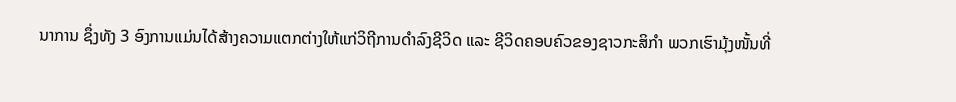ນາການ ຊຶ່ງທັງ 3 ອົງການແມ່ນໄດ້ສ້າງຄວາມແຕກຕ່າງໃຫ້ແກ່ວິຖີການດຳລົງຊີວິດ ແລະ ຊີວິດຄອບຄົວຂອງຊາວກະສິກຳ ພວກເຮົາມຸ້ງໜັ້ນທີ່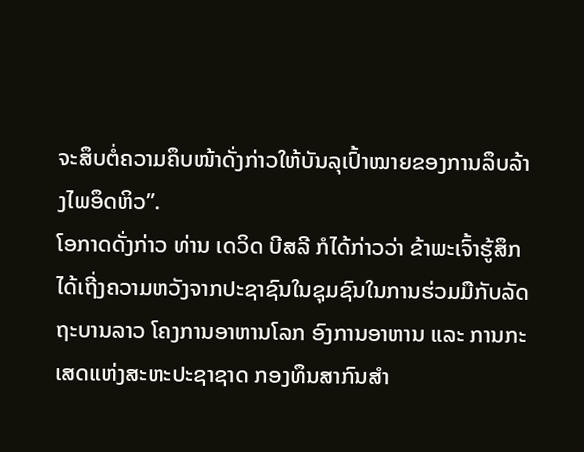ຈະສຶບຕໍ່ຄວາມຄຶບໜ້າດັ່ງກ່າວໃຫ້ບັນລຸເປົ້າໝາຍຂອງການລຶບລ້າງໄພອຶດຫິວ”.
ໂອກາດດັ່ງກ່າວ ທ່ານ ເດວິດ ບີສລີ ກໍໄດ້ກ່າວວ່າ ຂ້າພະເຈົ້າຮູ້ສຶກໄດ້ເຖີ່ງຄວາມຫວັງຈາກປະຊາຊົນໃນຊຸມຊົນໃນການຮ່ວມມືກັບລັດຖະບານລາວ ໂຄງການອາຫານໂລກ ອົງການອາຫານ ແລະ ການກະເສດແຫ່ງສະຫະປະຊາຊາດ ກອງທຶນສາກົນສຳ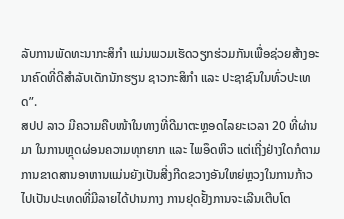ລັບການພັດທະນາກະສິກຳ ແມ່ນພວມເຮັດວຽກຮ່ວມກັນເພື່ອຊ່ວຍສ້າງອະນາຄົດທີ່ດີສຳລັບເດັກນັກຮຽນ ຊາວກະສິກຳ ແລະ ປະຊາຊົນໃນທົ່ວປະເທດ”.
ສປປ ລາວ ມີຄວາມຄືບໜ້າໃນທາງທີ່ດີມາຕະຫຼອດໄລຍະເວລາ 20 ທີ່ຜ່ານມາ ໃນການຫຼຸດຜ່ອນຄວາມທຸກຍາກ ແລະ ໄພອຶດຫິວ ແຕ່ເຖີ່ງຢ່າງໃດກໍຕາມ ການຂາດສານອາຫານແມ່ນຍັງເປັນສີ່ງກີດຂວາງອັນໃຫຍ່ຫຼວງໃນການກ້າວໄປເປັນປະເທດທີ່ມີລາຍໄດ້ປານກາງ ການຢຸດຢັ້ງການຈະເລີນເຕີບໂຕ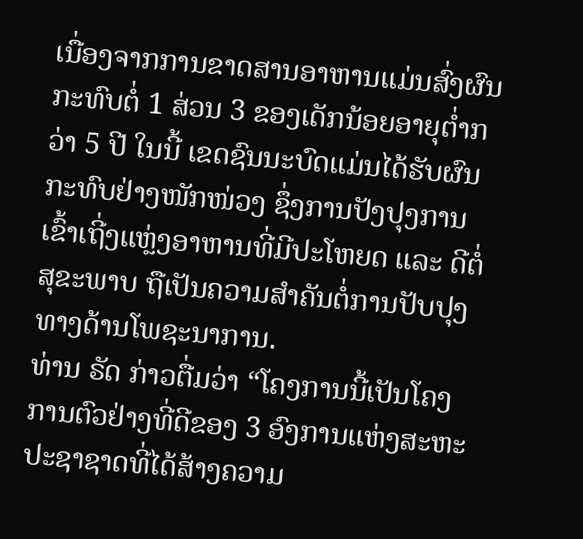ເນື່ອງຈາກການຂາດສານອາຫານແມ່ນສົ່ງຜົນກະທົບຕໍ່ 1 ສ່ວນ 3 ຂອງເດັກນ້ອຍອາຍຸຕ່ຳກວ່າ 5 ປີ ໃນນີ້ ເຂດຊົນນະບົດແມ່ນໄດ້ຮັບຜົນກະທົບຢ່າງໜັກໜ່ວງ ຊຶ່ງການປັງປຸງການເຂົ້າເຖີ່ງແຫຼ່ງອາຫານທີ່ມີປະໂຫຍດ ແລະ ດີຕໍ່ສຸຂະພາບ ຖືເປັນຄວາມສຳຄັນຕໍ່ການປັບປຸງທາງດ້ານໂພຊະນາການ.
ທ່ານ ຣັດ ກ່າວຕື່ມວ່າ “ໂຄງການນີ້ເປັນໂຄງການຕົວຢ່າງທີ່ດີຂອງ 3 ອົງການແຫ່ງສະຫະປະຊາຊາດທີ່ໄດ້ສ້າງຄວາມ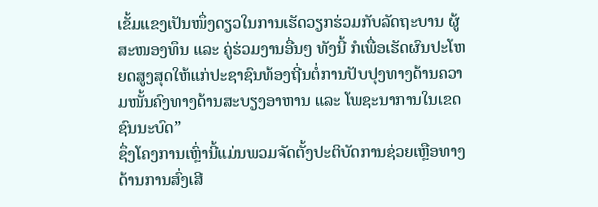ເຂັ້ມແຂງເປັນໜຶ່ງດຽວໃນການເຮັດວຽກຮ່ວມກັບລັດຖະບານ ຜູ້ສະໜອງທຶນ ແລະ ຄູ່ຮ່ວມງານອື່ນໆ ທັງນີ້ ກໍເພື່ອເຮັດຜົນປະໂຫຍດສູງສຸດໃຫ້ແກ່ປະຊາຊົນທ້ອງຖີ່ນຕໍ່ການປັບປຸງທາງດ້ານຄວາມໜັ້ນຄົງທາງດ້ານສະບຽງອາຫານ ແລະ ໂພຊະນາການໃນເຂດຊົນນະບົດ”
ຊຶ່ງໂຄງການເຫຼົ່ານີ້ແມ່ນພວມຈັດຕັ້ງປະຕິບັດການຊ່ວຍເຫຼືອທາງດ້ານການສົ່ງເສີ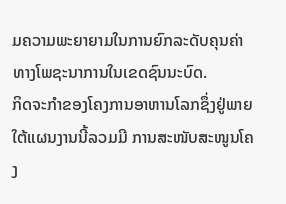ມຄວາມພະຍາຍາມໃນການຍົກລະດັບຄຸນຄ່າທາງໂພຊະນາການໃນເຂດຊົນນະບົດ.
ກິດຈະກຳຂອງໂຄງການອາຫານໂລກຊຶ່ງຢູ່ພາຍໃຕ້ແຜນງານນີ້ລວມມີ ການສະໜັບສະໜູນໂຄງ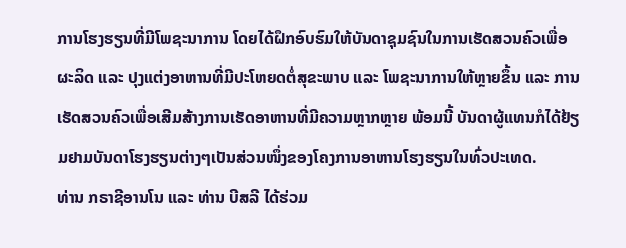ການໂຮງຮຽນທີ່ມີໂພຊະນາການ ໂດຍໄດ້ຝຶກອົບຮົມໃຫ້ບັນດາຊຸມຊົນໃນການເຮັດສວນຄົວເພື່ອຜະລິດ ແລະ ປຸງແຕ່ງອາຫານທີ່ມີປະໂຫຍດຕໍ່ສຸຂະພາບ ແລະ ໂພຊະນາການໃຫ້ຫຼາຍຂຶ້ນ ແລະ ການເຮັດສວນຄົວເພື່ອເສີມສ້າງການເຮັດອາຫານທີ່ມີຄວາມຫຼາກຫຼາຍ ພ້ອມນີ້ ບັນດາຜູ້ແທນກໍໄດ້ຢ້ຽມຢາມບັນດາໂຮງຮຽນຕ່າງໆເປັນສ່ວນໜຶ່ງຂອງໂຄງການອາຫານໂຮງຮຽນໃນທົ່ວປະເທດ.
ທ່ານ ກຣາຊີອານໂນ ແລະ ທ່ານ ບີສລີ ໄດ້ຮ່ວມ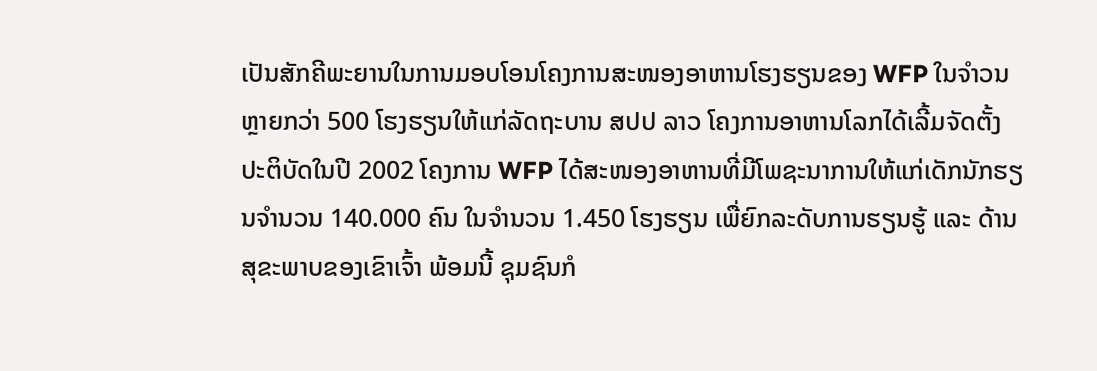ເປັນສັກຄີພະຍານໃນການມອບໂອນໂຄງການສະໜອງອາຫານໂຮງຮຽນຂອງ WFP ໃນຈຳວນຫຼາຍກວ່າ 500 ໂຮງຮຽນໃຫ້ແກ່ລັດຖະບານ ສປປ ລາວ ໂຄງການອາຫານໂລກໄດ້ເລີ້ມຈັດຕັ້ງປະຕິບັດໃນປີ 2002 ໂຄງການ WFP ໄດ້ສະໜອງອາຫານທີ່ມີໂພຊະນາການໃຫ້ແກ່ເດັກນັກຮຽນຈຳນວນ 140.000 ຄົນ ໃນຈຳນວນ 1.450 ໂຮງຮຽນ ເພື່ຍົກລະດັບການຮຽນຮູ້ ແລະ ດ້ານສຸຂະພາບຂອງເຂົາເຈົ້າ ພ້ອມນີ້ ຊຸມຊົນກໍ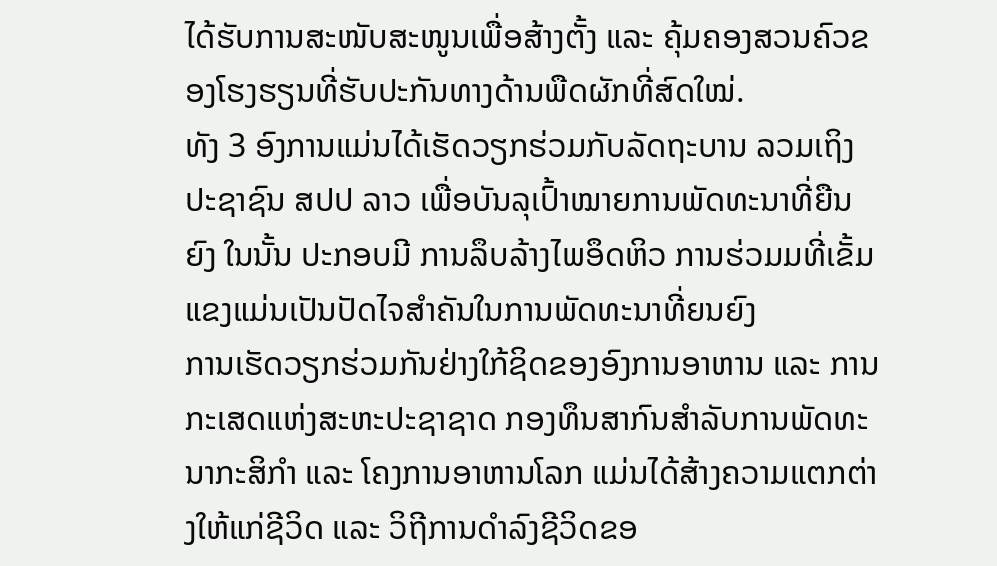ໄດ້ຮັບການສະໜັບສະໜູນເພື່ອສ້າງຕັ້ງ ແລະ ຄຸ້ມຄອງສວນຄົວຂອງໂຮງຮຽນທີ່ຮັບປະກັນທາງດ້ານພືດຜັກທີ່ສົດໃໝ່.
ທັງ 3 ອົງການແມ່ນໄດ້ເຮັດວຽກຮ່ວມກັບລັດຖະບານ ລວມເຖິງປະຊາຊົນ ສປປ ລາວ ເພື່ອບັນລຸເປົ້າໝາຍການພັດທະນາທີ່ຍືນຍົງ ໃນນັ້ນ ປະກອບມີ ການລຶບລ້າງໄພອຶດຫິວ ການຮ່ວມມທີ່ເຂັ້ມແຂງແມ່ນເປັນປັດໄຈສຳຄັນໃນການພັດທະນາທີ່ຍນຍົງ
ການເຮັດວຽກຮ່ວມກັນຢ່າງໃກ້ຊິດຂອງອົງການອາຫານ ແລະ ການກະເສດແຫ່ງສະຫະປະຊາຊາດ ກອງທຶນສາກົນສຳລັບການພັດທະນາກະສິກຳ ແລະ ໂຄງການອາຫານໂລກ ແມ່ນໄດ້ສ້າງຄວາມແຕກຕ່າງໃຫ້ແກ່ຊີວິດ ແລະ ວິຖີການດຳລົງຊີວິດຂອ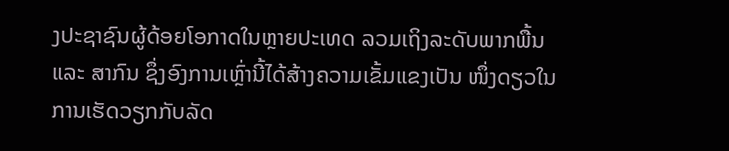ງປະຊາຊົນຜູ້ດ້ອຍໂອກາດໃນຫຼາຍປະເທດ ລວມເຖິງລະດັບພາກພື້ນ ແລະ ສາກົນ ຊຶ່ງອົງການເຫຼົ່ານີ້ໄດ້ສ້າງຄວາມເຂັ້ມແຂງເປັນ ໜຶ່ງດຽວໃນການເຮັດວຽກກັບລັດ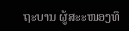ຖະບານ ຜູ້ສະະໜອງທຶ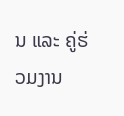ນ ແລະ ຄູ່ຮ່ວມງານ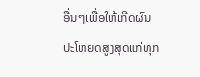ອື່ນໆເພື່ອໃຫ້ເກີດຜົນປະໂຫຍດສູງສຸດແກ່ທຸກ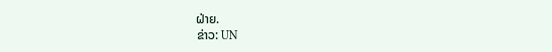ຝ່າຍ.
ຂ່າວ: UN